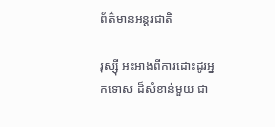ព័ត៌មានអន្តរជាតិ

រុស្ស៊ី អះអាងពីការដោះដូរអ្នកទោស ដ៏សំខាន់មួយ ជា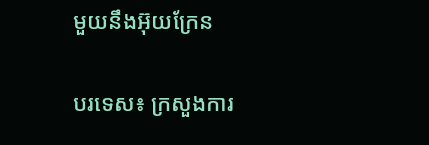មួយនឹងអ៊ុយក្រែន

បរទេស៖ ក្រសួងការ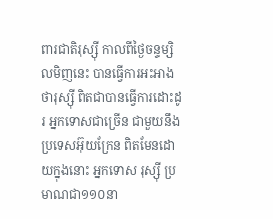ពារជាតិរុស្ស៊ី កាលពីថ្ងៃចន្ទម្សិលមិញនេះ បានធ្វើការអះអាងថារុស្ស៊ី ពិតជាបានធ្វើការដោះដូរ អ្នកទោសជាច្រើន ជាមួយនឹងប្រទេសអ៊ុយក្រែន ពិតមែនដោយក្នុងនោះ អ្នកទោស រុស្ស៊ី ប្រមាណជា១១០នា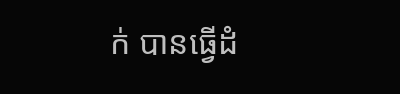ក់ បានធ្វើដំ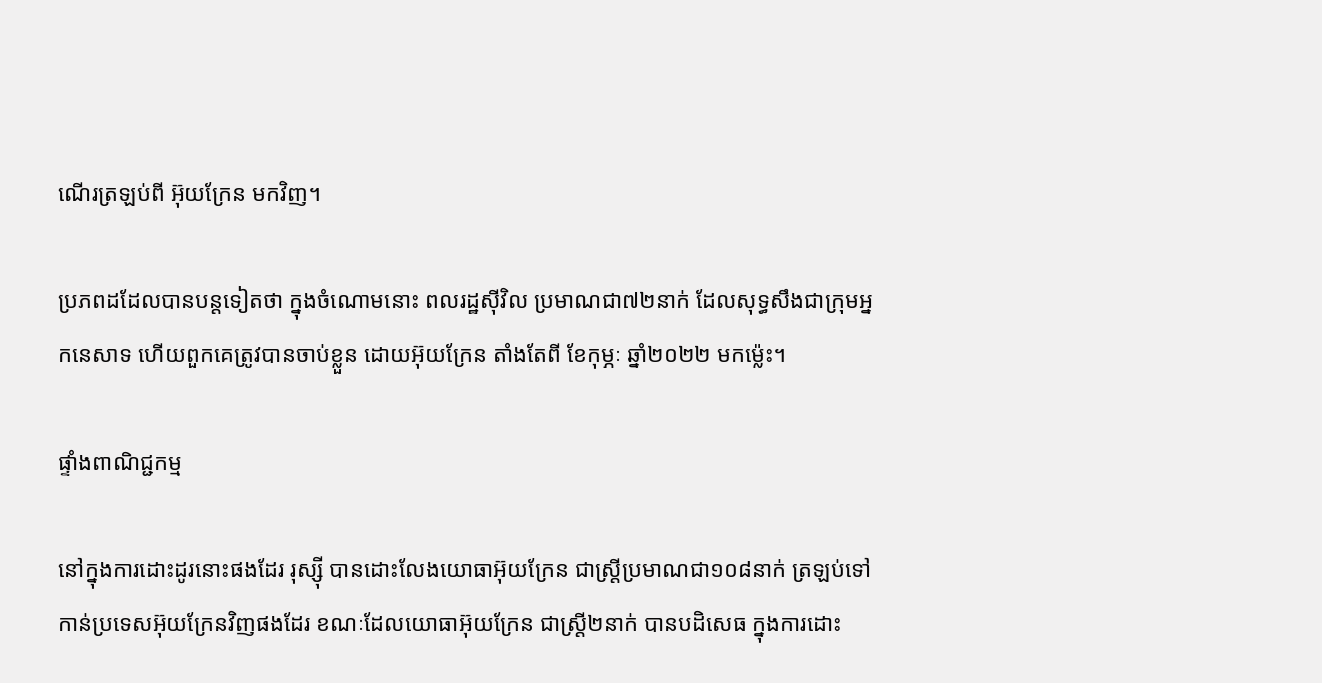ណើរត្រឡប់ពី អ៊ុយក្រែន មកវិញ។

ប្រភពដដែលបានបន្តទៀតថា ក្នុងចំណោមនោះ ពលរដ្ឋស៊ីវិល ប្រមាណជា៧២នាក់ ដែលសុទ្ធសឹងជាក្រុមអ្នកនេសាទ ហើយពួកគេត្រូវបានចាប់ខ្លួន ដោយអ៊ុយក្រែន តាំងតែពី ខែកុម្ភៈ ឆ្នាំ២០២២ មកម្ល៉េះ។

ផ្ទាំងពាណិជ្ជកម្ម

នៅក្នុងការដោះដូរនោះផងដែរ រុស្ស៊ី បានដោះលែងយោធាអ៊ុយក្រែន ជាស្ត្រីប្រមាណជា១០៨នាក់ ត្រឡប់ទៅកាន់ប្រទេសអ៊ុយក្រែនវិញផងដែរ ខណៈដែលយោធាអ៊ុយក្រែន ជាស្ត្រី២នាក់ បានបដិសេធ ក្នុងការដោះ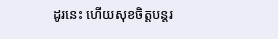ដូរនេះ ហើយសុខចិត្តបន្តរ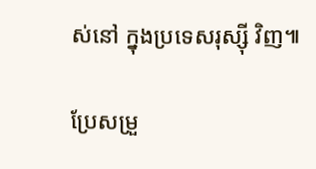ស់នៅ ក្នុងប្រទេសរុស្ស៊ី វិញ៕

ប្រែសម្រួ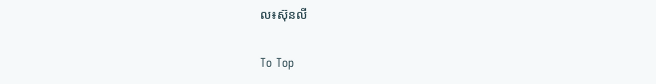ល៖ស៊ុនលី

To Top